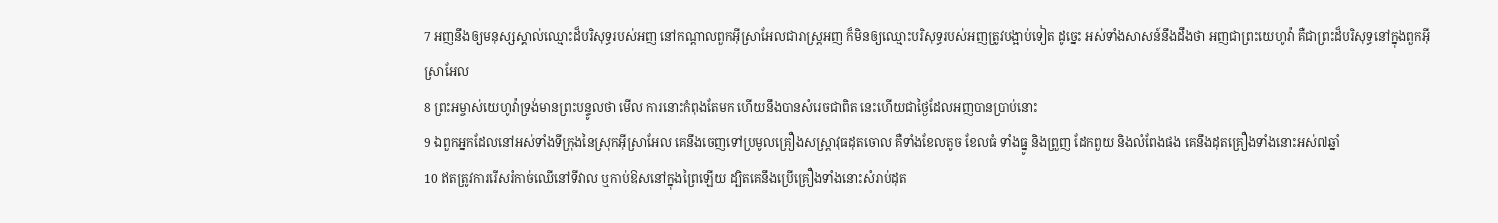7 អញនឹងឲ្យមនុស្សស្គាល់ឈ្មោះដ៏បរិសុទ្ធរបស់អញ នៅកណ្តាលពួកអ៊ីស្រាអែលជារាស្ត្រអញ ក៏មិនឲ្យឈ្មោះបរិសុទ្ធរបស់អញត្រូវបង្អាប់ទៀត ដូច្នេះ អស់ទាំងសាសន៍នឹងដឹងថា អញជាព្រះយេហូវ៉ា គឺជាព្រះដ៏បរិសុទ្ធនៅក្នុងពួកអ៊ីស្រាអែល
8 ព្រះអម្ចាស់យេហូវ៉ាទ្រង់មានព្រះបន្ទូលថា មើល ការនោះកំពុងតែមក ហើយនឹងបានសំរេចជាពិត នេះហើយជាថ្ងៃដែលអញបានប្រាប់នោះ
9 ឯពួកអ្នកដែលនៅអស់ទាំងទីក្រុងនៃស្រុកអ៊ីស្រាអែល គេនឹងចេញទៅប្រមូលគ្រឿងសស្ត្រាវុធដុតចោល គឺទាំងខែលតូច ខែលធំ ទាំងធ្នូ និងព្រួញ ដែកពួយ និងលំពែងផង គេនឹងដុតគ្រឿងទាំងនោះអស់៧ឆ្នាំ
10 ឥតត្រូវការរើសរំកាច់ឈើនៅទីវាល ឬកាប់ឱសនៅក្នុងព្រៃឡើយ ដ្បិតគេនឹងប្រើគ្រឿងទាំងនោះសំរាប់ដុត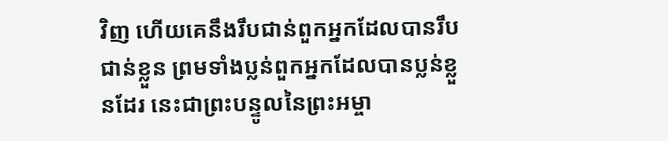វិញ ហើយគេនឹងរឹបជាន់ពួកអ្នកដែលបានរឹបជាន់ខ្លួន ព្រមទាំងប្លន់ពួកអ្នកដែលបានប្លន់ខ្លួនដែរ នេះជាព្រះបន្ទូលនៃព្រះអម្ចា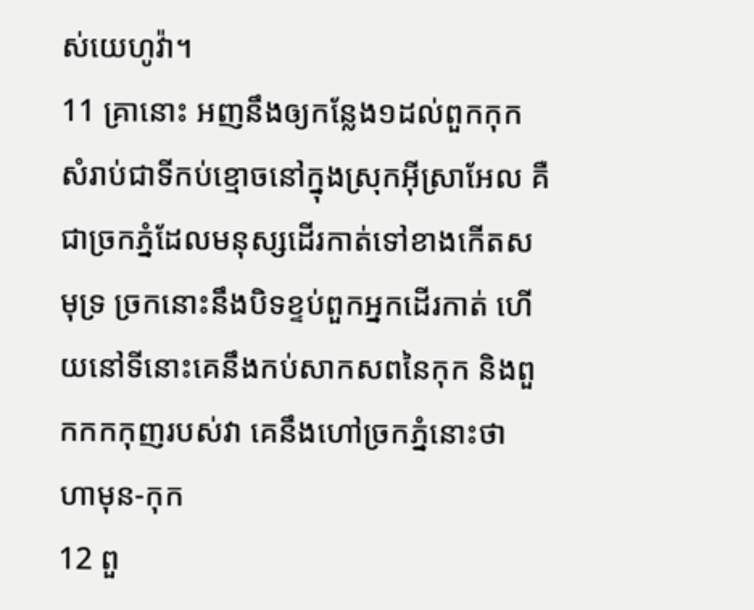ស់យេហូវ៉ា។
11 គ្រានោះ អញនឹងឲ្យកន្លែង១ដល់ពួកកុក សំរាប់ជាទីកប់ខ្មោចនៅក្នុងស្រុកអ៊ីស្រាអែល គឺជាច្រកភ្នំដែលមនុស្សដើរកាត់ទៅខាងកើតសមុទ្រ ច្រកនោះនឹងបិទខ្ទប់ពួកអ្នកដើរកាត់ ហើយនៅទីនោះគេនឹងកប់សាកសពនៃកុក និងពួកកកកុញរបស់វា គេនឹងហៅច្រកភ្នំនោះថា ហាមុន-កុក
12 ពួ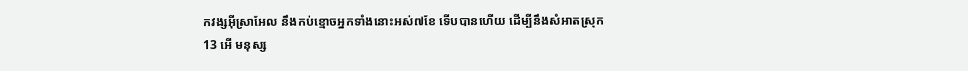កវង្សអ៊ីស្រាអែល នឹងកប់ខ្មោចអ្នកទាំងនោះអស់៧ខែ ទើបបានហើយ ដើម្បីនឹងសំអាតស្រុក
13 អើ មនុស្ស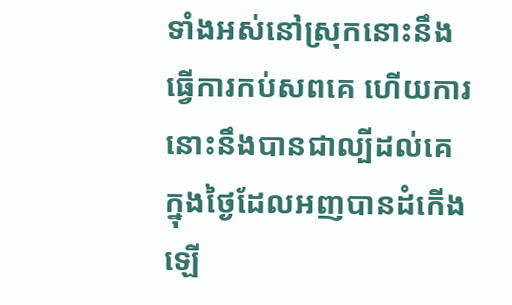ទាំងអស់នៅស្រុកនោះនឹងធ្វើការកប់សពគេ ហើយការនោះនឹងបានជាល្បីដល់គេ ក្នុងថ្ងៃដែលអញបានដំកើងឡើ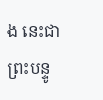ង នេះជាព្រះបន្ទូ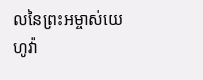លនៃព្រះអម្ចាស់យេហូវ៉ា